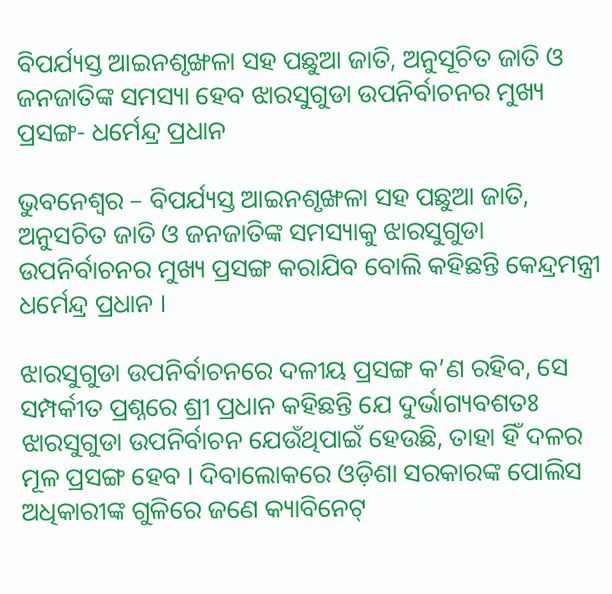ବିପର୍ଯ୍ୟସ୍ତ ଆଇନଶୃଙ୍ଖଳା ସହ ପଛୁଆ ଜାତି, ଅନୁସୂଚିତ ଜାତି ଓ ଜନଜାତିଙ୍କ ସମସ୍ୟା ହେବ ଝାରସୁଗୁଡା ଉପନିର୍ବାଚନର ମୁଖ୍ୟ ପ୍ରସଙ୍ଗ- ଧର୍ମେନ୍ଦ୍ର ପ୍ରଧାନ

ଭୁବନେଶ୍ୱର – ବିପର୍ଯ୍ୟସ୍ତ ଆଇନଶୃଙ୍ଖଳା ସହ ପଛୁଆ ଜାତି, ଅନୁସଚିତ ଜାତି ଓ ଜନଜାତିଙ୍କ ସମସ୍ୟାକୁ ଝାରସୁଗୁଡା ଉପନିର୍ବାଚନର ମୁଖ୍ୟ ପ୍ରସଙ୍ଗ କରାଯିବ ବୋଲି କହିଛନ୍ତି କେନ୍ଦ୍ରମନ୍ତ୍ରୀ ଧର୍ମେନ୍ଦ୍ର ପ୍ରଧାନ ।

ଝାରସୁଗୁଡା ଉପନିର୍ବାଚନରେ ଦଳୀୟ ପ୍ରସଙ୍ଗ କ’ଣ ରହିବ, ସେ ସମ୍ପର୍କୀତ ପ୍ରଶ୍ନରେ ଶ୍ରୀ ପ୍ରଧାନ କହିଛନ୍ତି ଯେ ଦୁର୍ଭାଗ୍ୟବଶତଃ ଝାରସୁଗୁଡା ଉପନିର୍ବାଚନ ଯେଉଁଥିପାଇଁ ହେଉଛି, ତାହା ହିଁ ଦଳର ମୂଳ ପ୍ରସଙ୍ଗ ହେବ । ଦିବାଲୋକରେ ଓଡ଼ିଶା ସରକାରଙ୍କ ପୋଲିସ ଅଧିକାରୀଙ୍କ ଗୁଳିରେ ଜଣେ କ୍ୟାବିନେଟ୍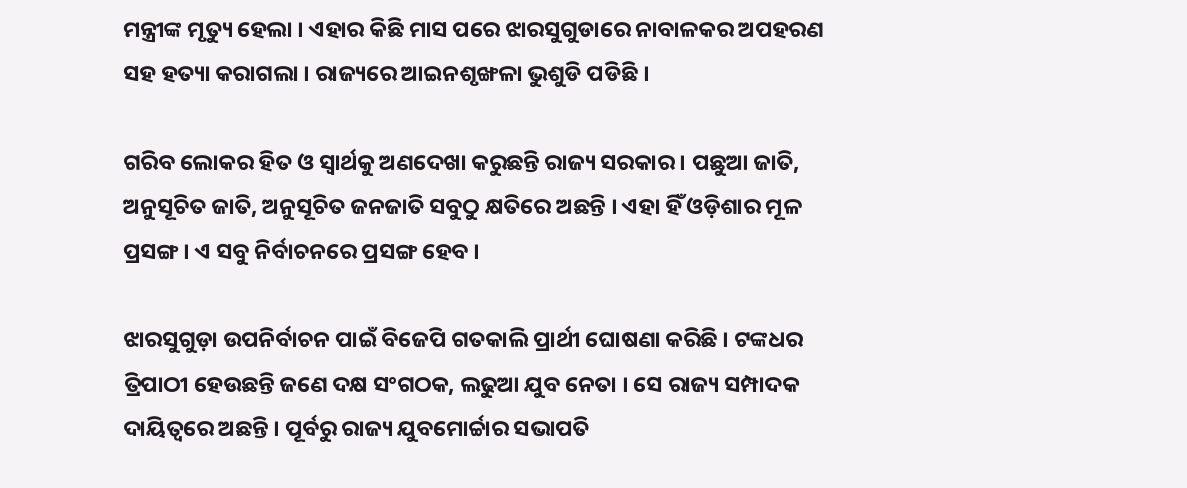ମନ୍ତ୍ରୀଙ୍କ ମୃତ୍ୟୁ ହେଲା । ଏହାର କିଛି ମାସ ପରେ ଝାରସୁଗୁଡାରେ ନାବାଳକର ଅପହରଣ ସହ ହତ୍ୟା କରାଗଲା । ରାଜ୍ୟରେ ଆଇନଶୃଙ୍ଖଳା ଭୁଶୁଡି ପଡିଛି ।

ଗରିବ ଲୋକର ହିତ ଓ ସ୍ୱାର୍ଥକୁ ଅଣଦେଖା କରୁଛନ୍ତି ରାଜ୍ୟ ସରକାର । ପଛୁଆ ଜାତି, ଅନୁସୂଚିତ ଜାତି, ଅନୁସୂଚିତ ଜନଜାତି ସବୁଠୁ କ୍ଷତିରେ ଅଛନ୍ତି । ଏହା ହିଁ ଓଡ଼ିଶାର ମୂଳ ପ୍ରସଙ୍ଗ । ଏ ସବୁ ନିର୍ବାଚନରେ ପ୍ରସଙ୍ଗ ହେବ ।

ଝାରସୁଗୁଡ଼ା ଉପନିର୍ବାଚନ ପାଇଁ ବିଜେପି ଗତକାଲି ପ୍ରାର୍ଥୀ ଘୋଷଣା କରିଛି । ଟଙ୍କଧର ତ୍ରିପାଠୀ ହେଉଛନ୍ତି ଜଣେ ଦକ୍ଷ ସଂଗଠକ, ଲଢୁଆ ଯୁବ ନେତା । ସେ ରାଜ୍ୟ ସମ୍ପାଦକ ଦାୟିତ୍ୱରେ ଅଛନ୍ତି । ପୂର୍ବରୁ ରାଜ୍ୟ ଯୁବମୋର୍ଚ୍ଚାର ସଭାପତି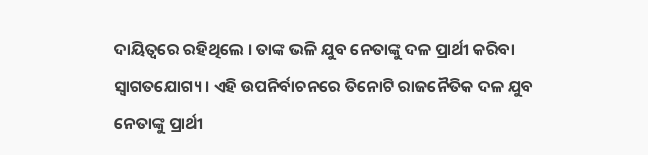ଦାୟିତ୍ୱରେ ରହିଥିଲେ । ତାଙ୍କ ଭଳି ଯୁବ ନେତାଙ୍କୁ ଦଳ ପ୍ରାର୍ଥୀ କରିବା ସ୍ୱାଗତଯୋଗ୍ୟ । ଏହି ଉପନିର୍ବାଚନରେ ତିନୋଟି ରାଜନୈତିକ ଦଳ ଯୁବ ନେତାଙ୍କୁ ପ୍ରାର୍ଥୀ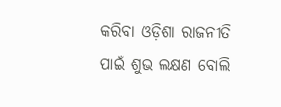କରିବା ଓଡ଼ିଶା ରାଜନୀତି ପାଇଁ ଶୁଭ ଲକ୍ଷଣ ବୋଲି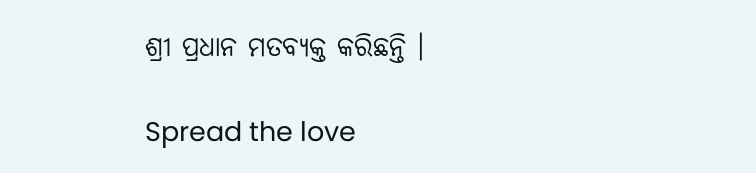ଶ୍ରୀ ପ୍ରଧାନ ମତବ୍ୟକ୍ତ କରିଛନ୍ତି ।

Spread the love